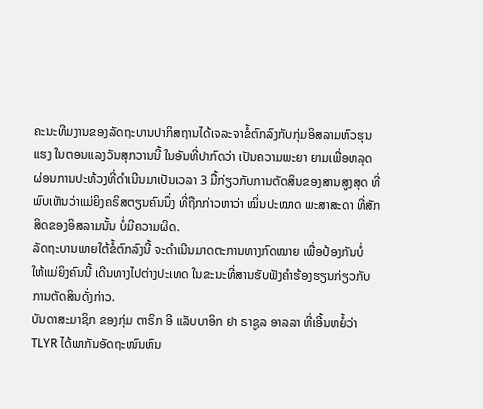ຄະນະທີມງານຂອງລັດຖະບານປາກິສຖານໄດ້ເຈລະຈາຂໍ້ຕົກລົງກັບກຸ່ມອິສລາມຫົວຮຸນ
ແຮງ ໃນຕອນແລງວັນສຸກວານນີ້ ໃນອັນທີ່ປາກົດວ່າ ເປັນຄວາມພະຍາ ຍາມເພື່ອຫລຸດ
ຜ່ອນການປະທ້ວງທີ່ດຳເນີນມາເປັນເວລາ 3 ມື້ກ່ຽວກັບການຕັດສິນຂອງສານສູງສຸດ ທີ່
ພົບເຫັນວ່າແມ່ຍິງຄຣິສຕຽນຄົນນຶ່ງ ທີ່ຖືກກ່າວຫາວ່າ ໝິ່ນປະໝາດ ພະສາສະດາ ທີ່ສັກ
ສິດຂອງອິສລາມນັ້ນ ບໍ່ມີຄວາມຜິດ.
ລັດຖະບານພາຍໃຕ້ຂໍ້ຕົກລົງນີ້ ຈະດຳເນີນມາດຕະການທາງກົດໝາຍ ເພື່ອປ້ອງກັນບໍ່
ໃຫ້ແມ່ຍິງຄົນນີ້ ເດີນທາງໄປຕ່າງປະເທດ ໃນຂະນະທີ່ສານຮັບຟັງຄຳຮ້ອງຮຽນກ່ຽວກັບ
ການຕັດສິນດັ່ງກ່າວ.
ບັນດາສະມາຊິກ ຂອງກຸ່ມ ຕາຣິກ ອີ ແລັບບາອິກ ຢາ ຣາຊູລ ອາລລາ ທີ່ເອີ້ນຫຍໍ້ວ່າ
TLYR ໄດ້ພາກັນອັດຖະໜົນຫົນ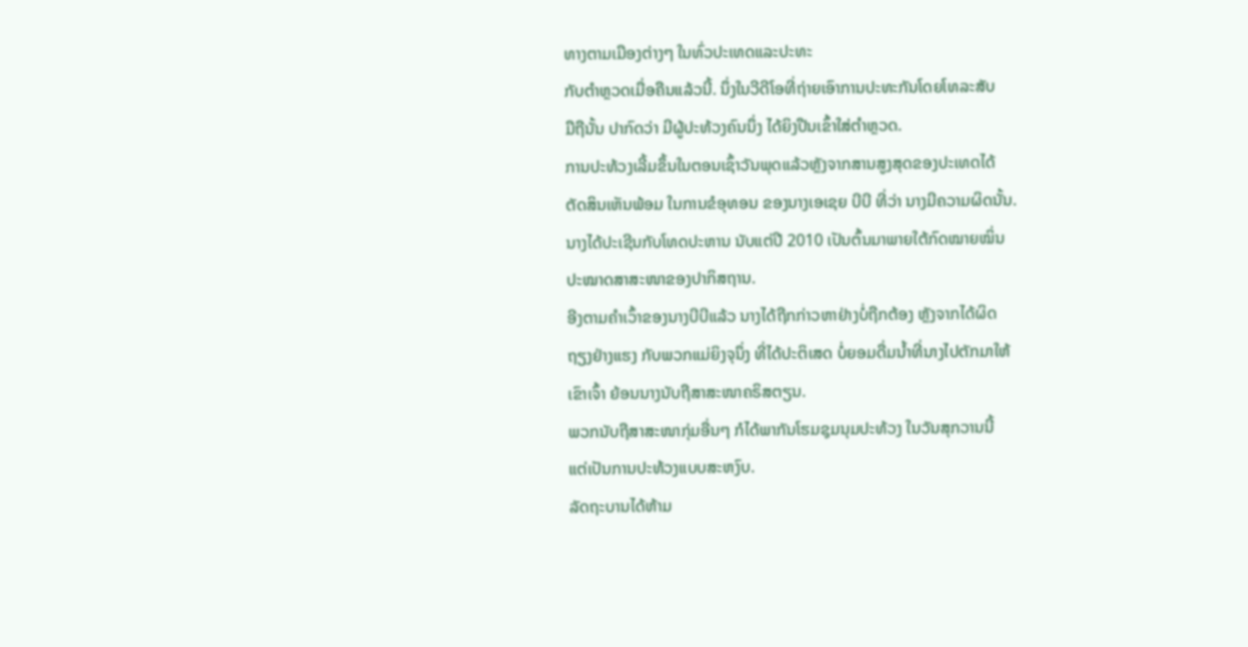ທາງຕາມເມືອງຕ່າງໆ ໃນທົ່ວປະເທດແລະປະທະ
ກັບຕຳຫຼວດເມື່ອຄືນແລ້ວນີ້. ນຶ່ງໃນວີດີໂອທີ່ຖ່າຍເອົາການປະທະກັນໂດຍໂທລະສັບ
ມືຖືນັ້ນ ປາກົດວ່າ ມີຜູ້ປະທ້ວງຄົນນຶ່ງ ໄດ້ຍິງປືນເຂົ້າໃສ່ຕຳຫຼວດ.
ການປະທ້ວງເລີ້ມຂຶ້ນໃນຕອນເຊົ້າວັນພຸດແລ້ວຫຼັງຈາກສານສູງສຸດຂອງປະເທດໄດ້
ຕັດສິນເຫັນພ້ອມ ໃນການຂໍອຸທອນ ຂອງນາງເອເຊຍ ບີບີ ທີ່ວ່າ ນາງມີຄວາມຜິດນັ້ນ.
ນາງໄດ້ປະເຊີນກັບໂທດປະຫານ ນັບແຕ່ປີ 2010 ເປັນຕົ້ນມາພາຍໃຕ້ກົດໝາຍໝິ່ນ
ປະໝາດສາສະໜາຂອງປາກິສຖານ.
ອີງຕາມຄຳເວົ້າຂອງນາງບີບີແລ້ວ ນາງໄດ້ຖືກກ່າວຫາຢ່າງບໍ່ຖືກຕ້ອງ ຫຼັງຈາກໄດ້ຜິດ
ຖຽງຢ່າງແຮງ ກັບພວກແມ່ຍິງຈຸນຶ່ງ ທີ່ໄດ້ປະຕິເສດ ບໍ່ຍອມດື່ມນ້ຳທີ່ນາງໄປຕັກມາໃຫ້
ເຂົາເຈົ້າ ຍ້ອນນາງນັບຖືສາສະໜາຄຣິສຕຽນ.
ພວກນັບຖືສາສະໜາກຸ່ມອື່ນໆ ກໍໄດ້ພາກັນໂຮມຊຸມນຸມປະທ້ວງ ໃນວັນສຸກວານນີ້
ແຕ່ເປັນການປະທ້ວງແບບສະຫງົບ.
ລັດຖະບານໄດ້ຫ້າມ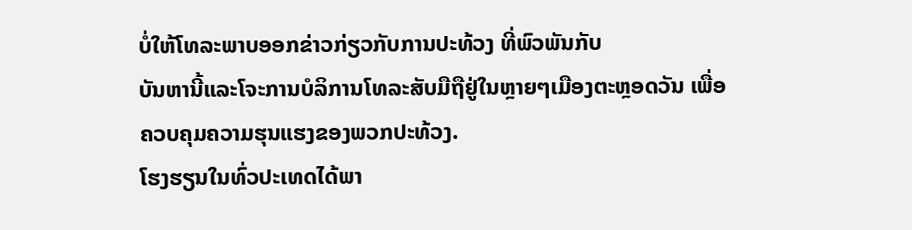ບໍ່ໃຫ້ໂທລະພາບອອກຂ່າວກ່ຽວກັບການປະທ້ວງ ທີ່ພົວພັນກັບ
ບັນຫານີ້ແລະໂຈະການບໍລິການໂທລະສັບມືຖືຢູ່ໃນຫຼາຍໆເມືອງຕະຫຼອດວັນ ເພື່ອ
ຄວບຄຸມຄວາມຮຸນແຮງຂອງພວກປະທ້ວງ.
ໂຮງຮຽນໃນທົ່ວປະເທດໄດ້ພາ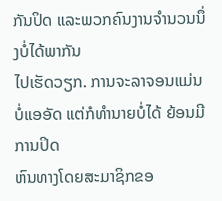ກັນປິດ ແລະພວກຄົນງານຈຳນວນນຶ່ງບໍ່ໄດ້ພາກັນ
ໄປເຮັດວຽກ. ການຈະລາຈອນແມ່ນບໍ່ແອອັດ ແຕ່ກໍທຳນາຍບໍ່ໄດ້ ຍ້ອນມີການປິດ
ຫົນທາງໂດຍສະມາຊິກຂອ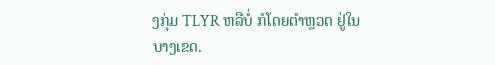ງກຸ່ມ TLYR ຫລືບໍ່ ກໍໂດຍຕຳຫຼວດ ຢູ່ໃນບາງເຂດ.